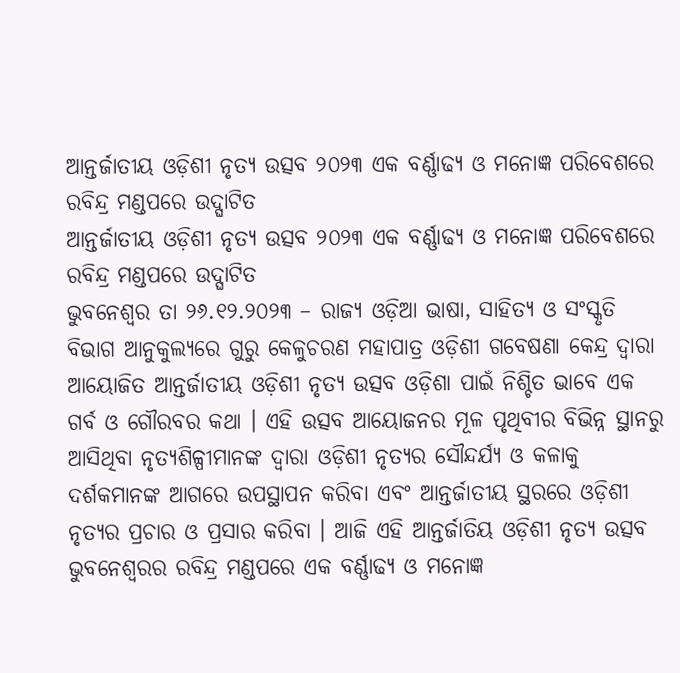ଆନ୍ତର୍ଜାତୀୟ ଓଡ଼ିଶୀ ନୃତ୍ୟ ଉତ୍ସବ ୨୦୨୩ ଏକ ବର୍ଣ୍ଣାଢ୍ୟ ଓ ମନୋଜ୍ଞ ପରିବେଶରେ ରବିନ୍ଦ୍ର ମଣ୍ଡପରେ ଉଦ୍ଘାଟିତ
ଆନ୍ତର୍ଜାତୀୟ ଓଡ଼ିଶୀ ନୃତ୍ୟ ଉତ୍ସବ ୨୦୨୩ ଏକ ବର୍ଣ୍ଣାଢ୍ୟ ଓ ମନୋଜ୍ଞ ପରିବେଶରେ ରବିନ୍ଦ୍ର ମଣ୍ଡପରେ ଉଦ୍ଘାଟିତ
ଭୁବନେଶ୍ୱର ତା ୨୬.୧୨.୨୦୨୩ – ରାଜ୍ୟ ଓଡ଼ିଆ ଭାଷା, ସାହିତ୍ୟ ଓ ସଂସ୍କୃତି ବିଭାଗ ଆନୁକୁଲ୍ୟରେ ଗୁରୁ କେଳୁଚରଣ ମହାପାତ୍ର ଓଡ଼ିଶୀ ଗବେଷଣା କେନ୍ଦ୍ର ଦ୍ୱାରା ଆୟୋଜିତ ଆନ୍ତର୍ଜାତୀୟ ଓଡ଼ିଶୀ ନୃତ୍ୟ ଉତ୍ସବ ଓଡ଼ିଶା ପାଇଁ ନିଶ୍ଚିତ ଭାବେ ଏକ ଗର୍ବ ଓ ଗୌରବର କଥା । ଏହି ଉତ୍ସବ ଆୟୋଜନର ମୂଳ ପୃଥିବୀର ବିଭିନ୍ନ ସ୍ଥାନରୁ ଆସିଥିବା ନୃତ୍ୟଶିଳ୍ପୀମାନଙ୍କ ଦ୍ୱାରା ଓଡ଼ିଶୀ ନୃତ୍ୟର ସୌନ୍ଦର୍ଯ୍ୟ ଓ କଳାକୁ ଦର୍ଶକମାନଙ୍କ ଆଗରେ ଉପସ୍ଥାପନ କରିବା ଏବଂ ଆନ୍ତର୍ଜାତୀୟ ସ୍ଥରରେ ଓଡ଼ିଶୀ ନୃତ୍ୟର ପ୍ରଚାର ଓ ପ୍ରସାର କରିବା । ଆଜି ଏହି ଆନ୍ତର୍ଜାତିୟ ଓଡ଼ିଶୀ ନୃତ୍ୟ ଉତ୍ସବ ଭୁବନେଶ୍ୱରର ରବିନ୍ଦ୍ର ମଣ୍ଡପରେ ଏକ ବର୍ଣ୍ଣାଢ୍ୟ ଓ ମନୋଜ୍ଞ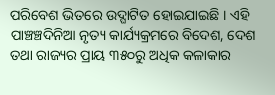ପରିବେଶ ଭିତରେ ଉଦ୍ଘାଟିତ ହୋଇଯାଇଛି । ଏହି ପାଞ୍ଚଞ୍ଚଦିନିଆ ନୃତ୍ୟ କାର୍ଯ୍ୟକ୍ରମରେ ବିଦେଶ, ଦେଶ ତଥା ରାଜ୍ୟର ପ୍ରାୟ ୩୫୦ରୁ ଅଧିକ କଳାକାର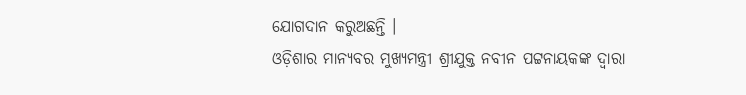ଯୋଗଦାନ କରୁଅଛନ୍ତି ।
ଓଡ଼ିଶାର ମାନ୍ୟବର ମୁଖ୍ୟମନ୍ତ୍ରୀ ଶ୍ରୀଯୁକ୍ତ ନବୀନ ପଟ୍ଟନାୟକଙ୍କ ଦ୍ୱାରା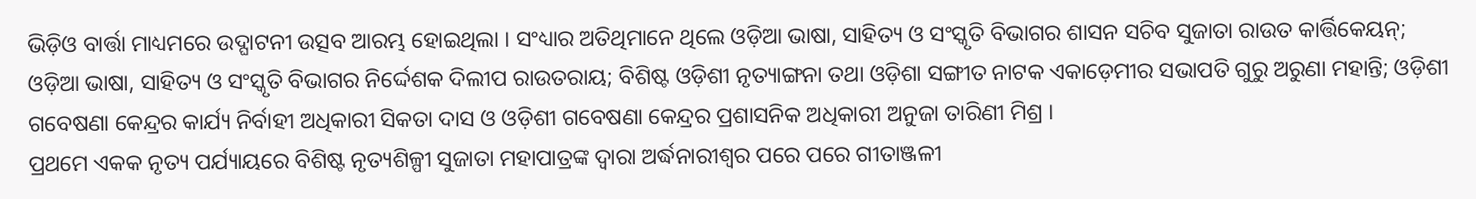ଭିଡ଼ିଓ ବାର୍ତ୍ତା ମାଧ୍ୟମରେ ଉଦ୍ଘାଟନୀ ଉତ୍ସବ ଆରମ୍ଭ ହୋଇଥିଲା । ସଂଧ୍ୟାର ଅତିଥିମାନେ ଥିଲେ ଓଡ଼ିଆ ଭାଷା, ସାହିତ୍ୟ ଓ ସଂସ୍କୃତି ବିଭାଗର ଶାସନ ସଚିବ ସୁଜାତା ରାଉତ କାର୍ତ୍ତିକେୟନ୍; ଓଡ଼ିଆ ଭାଷା, ସାହିତ୍ୟ ଓ ସଂସ୍କୃତି ବିଭାଗର ନିର୍ଦ୍ଦେଶକ ଦିଲୀପ ରାଉତରାୟ; ବିଶିଷ୍ଟ ଓଡ଼ିଶୀ ନୃତ୍ୟାଙ୍ଗନା ତଥା ଓଡ଼ିଶା ସଙ୍ଗୀତ ନାଟକ ଏକାଡ଼େମୀର ସଭାପତି ଗୁରୁ ଅରୁଣା ମହାନ୍ତି; ଓଡ଼ିଶୀ ଗବେଷଣା କେନ୍ଦ୍ରର କାର୍ଯ୍ୟ ନିର୍ବାହୀ ଅଧିକାରୀ ସିକତା ଦାସ ଓ ଓଡ଼ିଶୀ ଗବେଷଣା କେନ୍ଦ୍ରର ପ୍ରଶାସନିକ ଅଧିକାରୀ ଅନୁଜା ତାରିଣୀ ମିଶ୍ର ।
ପ୍ରଥମେ ଏକକ ନୃତ୍ୟ ପର୍ଯ୍ୟାୟରେ ବିଶିଷ୍ଟ ନୃତ୍ୟଶିଳ୍ପୀ ସୁଜାତା ମହାପାତ୍ରଙ୍କ ଦ୍ୱାରା ଅର୍ଦ୍ଧନାରୀଶ୍ୱର ପରେ ପରେ ଗୀତାଞ୍ଜଳୀ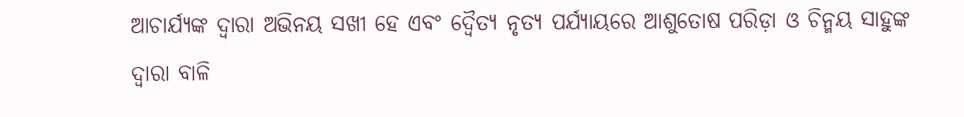ଆଚାର୍ଯ୍ୟଙ୍କ ଦ୍ୱାରା ଅଭିନୟ ସଖୀ ହେ ଏବଂ ଦ୍ୱୈତ୍ୟ ନୃତ୍ୟ ପର୍ଯ୍ୟାୟରେ ଆଶୁତୋଷ ପରିଡ଼ା ଓ ଚିନ୍ମୟ ସାହୁଙ୍କ ଦ୍ୱାରା ବାଳି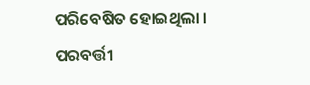ପରିବେଷିତ ହୋଇଥିଲା । ପରବର୍ତ୍ତୀ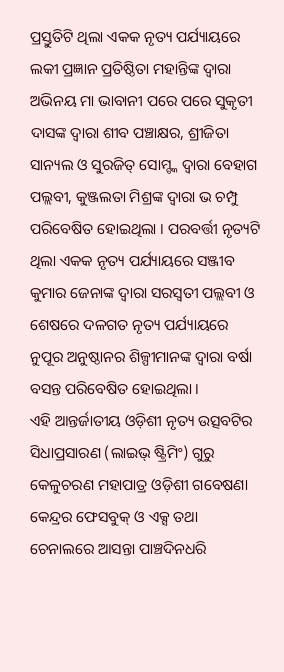ପ୍ରସ୍ତୁତିଟି ଥିଲା ଏକକ ନୃତ୍ୟ ପର୍ଯ୍ୟାୟରେ ଲକୀ ପ୍ରଜ୍ଞାନ ପ୍ରତିଷ୍ଠିତା ମହାନ୍ତିଙ୍କ ଦ୍ୱାରା ଅଭିନୟ ମା ଭାବାନୀ ପରେ ପରେ ସୁକୃତୀ ଦାସଙ୍କ ଦ୍ୱାରା ଶୀବ ପଞ୍ଚାକ୍ଷର, ଶ୍ରୀଜିତା ସାନ୍ୟଲ ଓ ସୁରଜିତ୍ ସୋମ୍ଙ୍କ ଦ୍ୱାରା ବେହାଗ ପଲ୍ଲବୀ, କୁଞ୍ଜଲତା ମିଶ୍ରଙ୍କ ଦ୍ୱାରା ଭ ଚମ୍ପୁ ପରିବେଷିତ ହୋଇଥିଲା । ପରବର୍ତ୍ତୀ ନୃତ୍ୟଟି ଥିଲା ଏକକ ନୃତ୍ୟ ପର୍ଯ୍ୟାୟରେ ସଞ୍ଜୀବ କୁମାର ଜେନାଙ୍କ ଦ୍ୱାରା ସରସ୍ୱତୀ ପଲ୍ଲବୀ ଓ ଶେଷରେ ଦଳଗତ ନୃତ୍ୟ ପର୍ଯ୍ୟାୟରେ ନୁପୂର ଅନୁଷ୍ଠାନର ଶିଳ୍ପୀମାନଙ୍କ ଦ୍ୱାରା ବର୍ଷା ବସନ୍ତ ପରିବେଷିତ ହୋଇଥିଲା ।
ଏହି ଆନ୍ତର୍ଜାତୀୟ ଓଡ଼ିଶୀ ନୃତ୍ୟ ଉତ୍ସବଟିର ସିଧାପ୍ରସାରଣ (ଲାଇଭ୍ ଷ୍ଟ୍ରିମିଂ) ଗୁରୁ କେଳୁଚରଣ ମହାପାତ୍ର ଓଡ଼ିଶୀ ଗବେଷଣା କେନ୍ଦ୍ରର ଫେସବୁକ୍ ଓ ଏକ୍ସ ତଥା ଚେନାଲରେ ଆସନ୍ତା ପାଞ୍ଚଦିନଧରି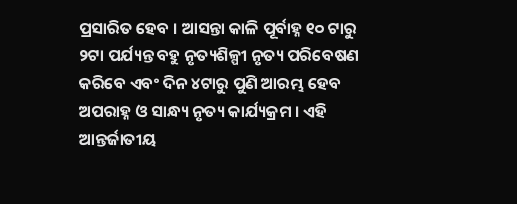ପ୍ରସାରିତ ହେବ । ଆସନ୍ତା କାଳି ପୂର୍ବାହ୍ନ ୧୦ ଟାରୁ ୨ଟା ପର୍ଯ୍ୟନ୍ତ ବହୁ ନୃତ୍ୟଶିଳ୍ପୀ ନୃତ୍ୟ ପରିବେଷଣ କରିବେ ଏବଂ ଦିନ ୪ଟାରୁ ପୁଣି ଆରମ୍ଭ ହେବ ଅପରାହ୍ନ ଓ ସାନ୍ଧ୍ୟ ନୃତ୍ୟ କାର୍ଯ୍ୟକ୍ରମ । ଏହି ଆନ୍ତର୍ଜାତୀୟ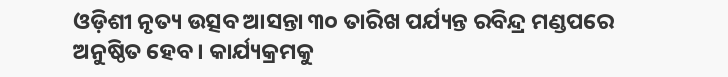ଓଡ଼ିଶୀ ନୃତ୍ୟ ଉତ୍ସବ ଆସନ୍ତା ୩୦ ତାରିଖ ପର୍ଯ୍ୟନ୍ତ ରବିନ୍ଦ୍ର ମଣ୍ଡପରେ ଅନୁଷ୍ଠିତ ହେବ । କାର୍ଯ୍ୟକ୍ରମକୁ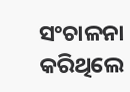ସଂଚାଳନା କରିଥିଲେ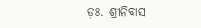ଡ଼ଃ. ଶ୍ରୀନିବାସ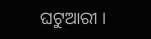ଘଟୁଆରୀ ।